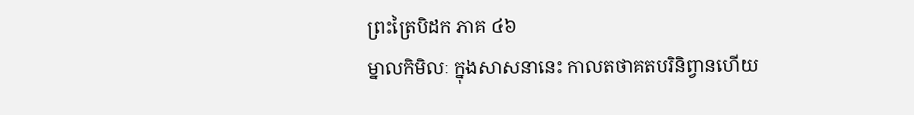ព្រះត្រៃបិដក ភាគ ៤៦
ម្នាលកិមិលៈ ក្នុងសាសនានេះ កាលតថាគតបរិនិព្វានហើយ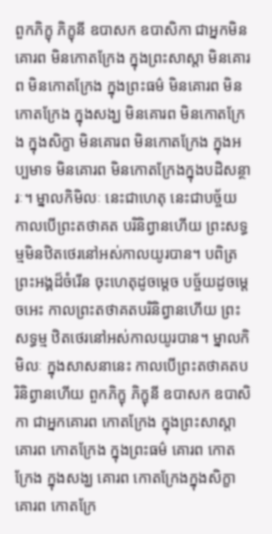ពួកភិក្ខុ ភិក្ខុនី ឧបាសក ឧបាសិកា ជាអ្នកមិនគោរព មិនកោតក្រែង ក្នុងព្រះសាស្តា មិនគោរព មិនកោតក្រែង ក្នុងព្រះធម៌ មិនគោរព មិនកោតក្រែង ក្នុងសង្ឃ មិនគោរព មិនកោតក្រែង ក្នុងសិក្ខា មិនគោរព មិនកោតក្រែង ក្នុងអប្បមាទ មិនគោរព មិនកោតក្រែងក្នុងបដិសន្ថារៈ។ ម្នាលកិមិលៈ នេះជាហេតុ នេះជាបច្ច័យ កាលបើព្រះតថាគត បរិនិព្វានហើយ ព្រះសទ្ធម្មមិនឋិតថេរនៅអស់កាលយូរបាន។ បពិត្រព្រះអង្គដ៏ចំរើន ចុះហេតុដូចម្តេច បច្ច័យដូចម្តេចអេះ កាលព្រះតថាគតបរិនិព្វានហើយ ព្រះសទ្ធម្ម ឋិតថេរនៅអស់កាលយូរបាន។ ម្នាលកិមិលៈ ក្នុងសាសនានេះ កាលបើព្រះតថាគតបរិនិព្វានហើយ ពួកភិក្ខុ ភិក្ខុនី ឧបាសក ឧបាសិកា ជាអ្នកគោរព កោតក្រែង ក្នុងព្រះសាស្តា គោរព កោតក្រែង ក្នុងព្រះធម៌ គោរព កោតក្រែង ក្នុងសង្ឃ គោរព កោតក្រែងក្នុងសិក្ខា គោរព កោតក្រែ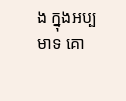ង ក្នុងអប្បមាទ គោ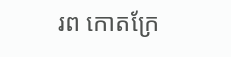រព កោតក្រែ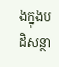ងក្នុងបដិសន្ថា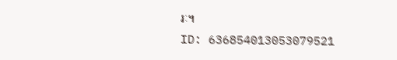រៈ។
ID: 636854013053079521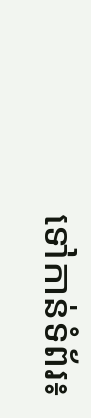ទៅកាន់ទំព័រ៖